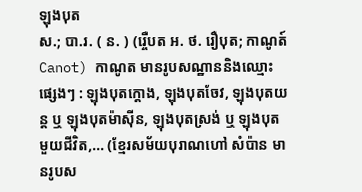ឡុងបុត
ស.; បា.រ. ( ន. ) (រ្ចេឺបត អ. ថ. រឿបុត; កាណូត៍ Canot) កាណូត មានរូបសណ្ឋាននិងឈ្មោះផ្សេងៗ : ឡុងបុតក្ដោង, ឡុងបុតចែវ, ឡុងបុតយន្ត ឬ ឡុងបុតម៉ាស៊ីន, ឡុងបុតស្រង់ ឬ ឡុងបុតមួយជីវិត,... (ខ្មែរសម័យបុរាណហៅ សំប៉ាន មានរូបស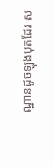ណ្ឋានដូចឡុងបុតដែរ ស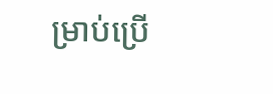ម្រាប់ប្រើ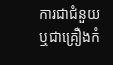ការជាជំនួយឬជាគ្រឿងកំ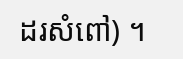ដរសំពៅ) ។